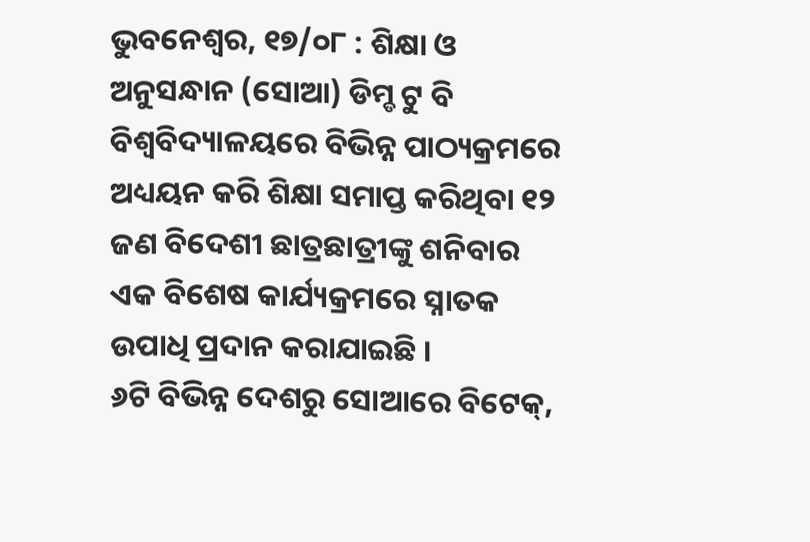ଭୁବନେଶ୍ୱର, ୧୭/୦୮ : ଶିକ୍ଷା ଓ ଅନୁସନ୍ଧାନ (ସୋଆ) ଡିମ୍ଡ ଟୁ ବି ବିଶ୍ୱବିଦ୍ୟାଳୟରେ ବିଭିନ୍ନ ପାଠ୍ୟକ୍ରମରେ ଅଧ୍ୟୟନ କରି ଶିକ୍ଷା ସମାପ୍ତ କରିଥିବା ୧୨ ଜଣ ବିଦେଶୀ ଛାତ୍ରଛାତ୍ରୀଙ୍କୁ ଶନିବାର ଏକ ବିଶେଷ କାର୍ଯ୍ୟକ୍ରମରେ ସ୍ନାତକ ଉପାଧି ପ୍ରଦାନ କରାଯାଇଛି ।
୬ଟି ବିଭିନ୍ନ ଦେଶରୁ ସୋଆରେ ବିଟେକ୍,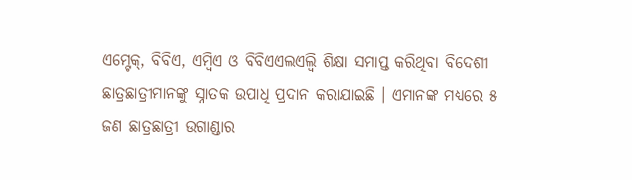ଏମ୍ଟେକ୍, ବିବିଏ, ଏମ୍ବିଏ ଓ ବିବିଏଏଲଏଲ୍ବି ଶିକ୍ଷା ସମାପ୍ତ କରିଥିବା ବିଦେଶୀ ଛାତ୍ରଛାତ୍ରୀମାନଙ୍କୁ ସ୍ନାତକ ଉପାଧି ପ୍ରଦାନ କରାଯାଇଛି । ଏମାନଙ୍କ ମଧ୍ୟରେ ୫ ଜଣ ଛାତ୍ରଛାତ୍ରୀ ଉଗାଣ୍ଡାର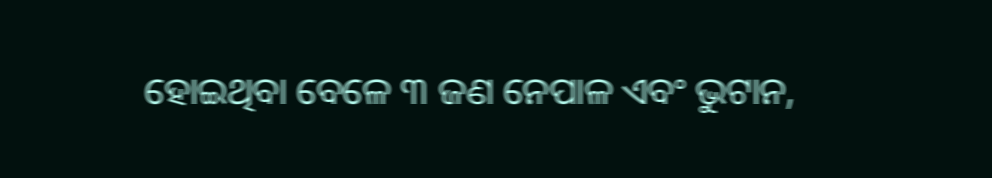ହୋଇଥିବା ବେଳେ ୩ ଜଣ ନେପାଳ ଏବଂ ଭୁଟାନ,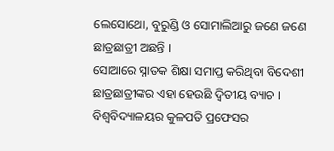ଲେସୋଥୋ, ବୁରୁଣ୍ଡି ଓ ସୋମାଲିଆରୁ ଜଣେ ଜଣେ ଛାତ୍ରଛାତ୍ରୀ ଅଛନ୍ତି ।
ସୋଆରେ ସ୍ନାତକ ଶିକ୍ଷା ସମାପ୍ତ କରିଥିବା ବିଦେଶୀ ଛାତ୍ରଛାତ୍ରୀଙ୍କର ଏହା ହେଉଛି ଦ୍ୱିତୀୟ ବ୍ୟାଚ ।
ବିଶ୍ୱବିଦ୍ୟାଳୟର କୁଳପତି ପ୍ରଫେସର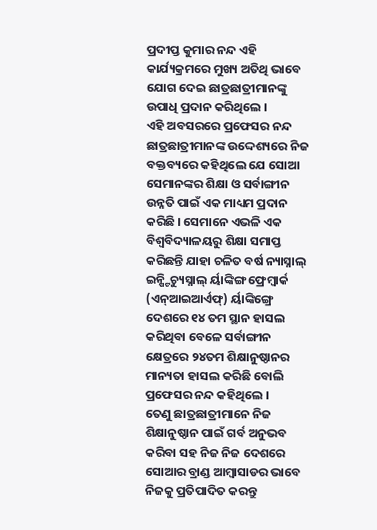ପ୍ରଦୀପ୍ତ କୁମାର ନନ୍ଦ ଏହି କାର୍ଯ୍ୟକ୍ରମରେ ମୁଖ୍ୟ ଅତିଥି ଭାବେ ଯୋଗ ଦେଇ ଛାତ୍ରଛାତ୍ରୀମାନଙ୍କୁ ଉପାଧି ପ୍ରଦାନ କରିଥିଲେ ।
ଏହି ଅବସରରେ ପ୍ରଫେସର ନନ୍ଦ ଛାତ୍ରଛାତ୍ରୀମାନଙ୍କ ଉଦ୍ଦେଶ୍ୟରେ ନିଜ ବକ୍ତବ୍ୟରେ କହିଥିଲେ ଯେ ସୋଆ ସେମାନଙ୍କର ଶିକ୍ଷା ଓ ସର୍ବାଙ୍ଗୀନ ଉନ୍ନତି ପାଇଁ ଏକ ମାଧ୍ୟମ ପ୍ରଦାନ କରିଛି । ସେମାନେ ଏଭଳି ଏକ ବିଶ୍ୱବିଦ୍ୟାଳୟରୁ ଶିକ୍ଷା ସମାପ୍ତ କରିଛନ୍ତି ଯାହା ଚଳିତ ବର୍ଷ ନ୍ୟାସ୍ନାଲ୍ ଇନ୍ଷ୍ଟିଚ୍ୟୁସ୍ନାଲ୍ ର୍ୟାଙ୍କିଙ୍ଗ ଫ୍ରେମ୍ୱାର୍କ (ଏନ୍ଆଇଆର୍ଏଫ୍) ର୍ୟାଙ୍କିଙ୍ଗ୍ରେ ଦେଶରେ ୧୪ ତମ ସ୍ଥାନ ହାସଲ କରିଥିବା ବେଳେ ସର୍ବାଙ୍ଗୀନ କ୍ଷେତ୍ରରେ ୨୪ତମ ଶିକ୍ଷାନୁଷ୍ଠାନର ମାନ୍ୟତା ହାସଲ କରିଛି ବୋଲି ପ୍ରଫେସର ନନ୍ଦ କହିଥିଲେ ।
ତେଣୁ ଛାତ୍ରଛାତ୍ରୀମାନେ ନିଜ ଶିକ୍ଷାନୁଷ୍ଠାନ ପାଇଁ ଗର୍ବ ଅନୁଭବ କରିବା ସହ ନିଜ ନିଜ ଦେଶରେ ସୋଆର ବ୍ରାଣ୍ଡ ଆମ୍ବାସାଡର ଭାବେ ନିଜକୁ ପ୍ରତିପାଦିତ କରନ୍ତୁ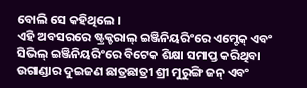ବୋଲି ସେ କହିଥିଲେ ।
ଏହି ଅବସରରେ ଷ୍ଟ୍ରକ୍ଚରାଲ୍ ଇଞ୍ଜିନିୟରିଂରେ ଏମ୍ଟେକ୍ ଏବଂ ସିଭିଲ୍ ଇଞ୍ଜିନିୟରିଂରେ ବିଟେକ ଶିକ୍ଷା ସମାପ୍ତ କରିଥିବା ଉଗାଣ୍ଡାର ଦୁଇଜଣ ଛାତ୍ରଛାତ୍ରୀ ଶ୍ରୀ ମୁରୁଙ୍ଗି ଜନ୍ ଏବଂ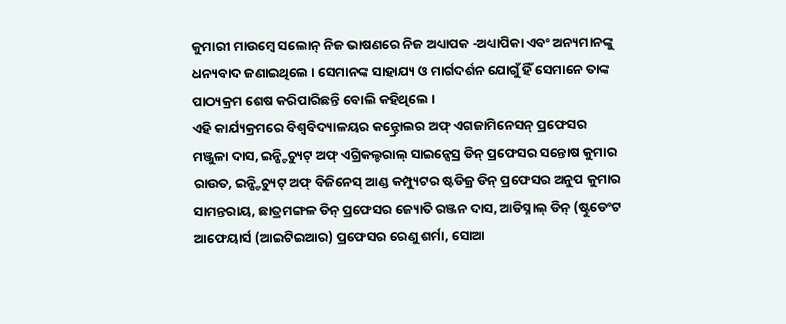କୁମାରୀ ମାଉମ୍ବେ ସଲୋନ୍ ନିଜ ଭାଷଣରେ ନିଜ ଅଧ୍ୟାପକ -ଅଧ୍ୟାପିକା ଏବଂ ଅନ୍ୟମାନଙ୍କୁ ଧନ୍ୟବାଦ ଜଣାଇଥିଲେ । ସେମାନଙ୍କ ସାହାଯ୍ୟ ଓ ମାର୍ଗଦର୍ଶନ ଯୋଗୁଁ ହିଁ ସେମାନେ ତାଙ୍କ ପାଠ୍ୟକ୍ରମ ଶେଷ କରିପାରିଛନ୍ତି ବୋଲି କହିଥିଲେ ।
ଏହି କାର୍ଯ୍ୟକ୍ରମରେ ବିଶ୍ୱବିଦ୍ୟାଳୟର କନ୍ଟ୍ରୋଲର ଅଫ୍ ଏଗଜାମିନେସନ୍ ପ୍ରଫେସର ମଞ୍ଜୁଳା ଦାସ, ଇନ୍ଷ୍ଟିଚ୍ୟୁଟ୍ ଅଫ୍ ଏଗ୍ରିକଲ୍ଚରାଲ୍ ସାଇନ୍ସେସ୍ର ଡିନ୍ ପ୍ରଫେସର ସନ୍ତୋଷ କୁମାର ରାଉତ, ଇନ୍ଷ୍ଟିଚ୍ୟୁଟ୍ ଅଫ୍ ବିଜିନେସ୍ ଆଣ୍ଡ କମ୍ପ୍ୟୁଟର ଷ୍ଟଡିଜ୍ର ଡିନ୍ ପ୍ରଫେସର ଅନୁପ କୁମାର ସାମନ୍ତରାୟ, ଛାତ୍ରମଙ୍ଗଳ ଡିନ୍ ପ୍ରଫେସର ଜ୍ୟୋତି ରଞ୍ଜନ ଦାସ, ଆଡିସ୍ନାଲ୍ ଡିନ୍ (ଷ୍ଟୁଡେଂଟ ଆଫେୟାର୍ସ (ଆଇଟିଇଆର) ପ୍ରଫେସର ରେଣୁ ଶର୍ମା, ସୋଆ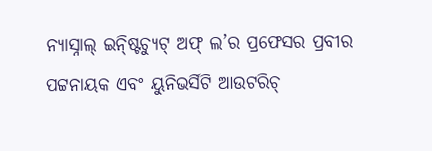ନ୍ୟାସ୍ନାଲ୍ ଇନ୍ଷ୍ଟିଚ୍ୟୁଟ୍ ଅଫ୍ ଲ’ର ପ୍ରଫେସର ପ୍ରବୀର ପଟ୍ଟନାୟକ ଏବଂ ୟୁନିଭର୍ସିଟି ଆଉଟରିଚ୍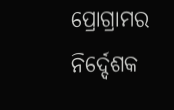ପ୍ରୋଗ୍ରାମର ନିର୍ଦ୍ଦେଶକ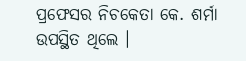ପ୍ରଫେସର ନିଚକେତା କେ. ଶର୍ମା ଉପସ୍ଥିତ ଥିଲେ ।